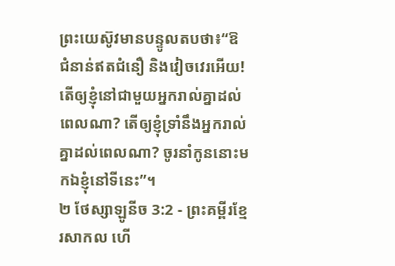ព្រះយេស៊ូវមានបន្ទូលតបថា៖“ឱ ជំនាន់ឥតជំនឿ និងវៀចវេរអើយ! តើឲ្យខ្ញុំនៅជាមួយអ្នករាល់គ្នាដល់ពេលណា? តើឲ្យខ្ញុំទ្រាំនឹងអ្នករាល់គ្នាដល់ពេលណា? ចូរនាំកូននោះមកឯខ្ញុំនៅទីនេះ”។
២ ថែស្សាឡូនីច 3:2 - ព្រះគម្ពីរខ្មែរសាកល ហើ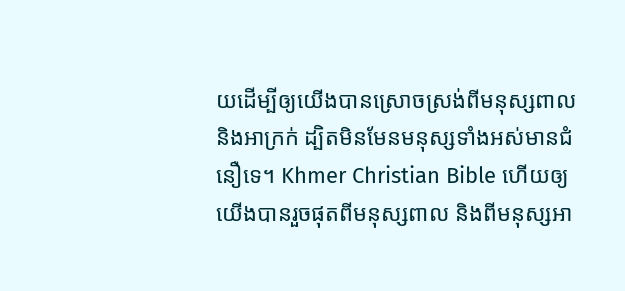យដើម្បីឲ្យយើងបានស្រោចស្រង់ពីមនុស្សពាល និងអាក្រក់ ដ្បិតមិនមែនមនុស្សទាំងអស់មានជំនឿទេ។ Khmer Christian Bible ហើយឲ្យយើងបានរួចផុតពីមនុស្សពាល និងពីមនុស្សអា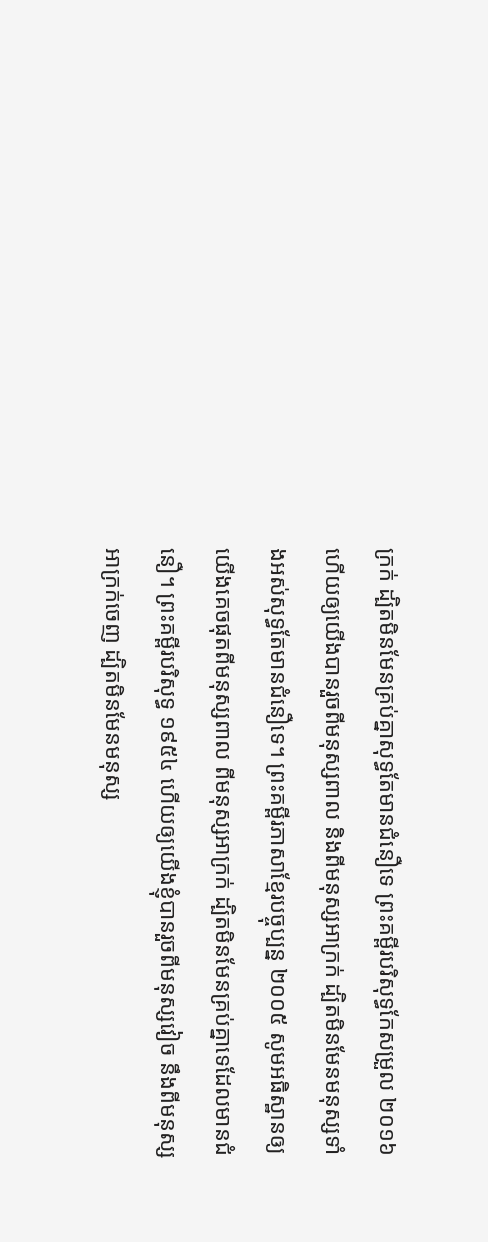ក្រក់ ដ្បិតមិនមែនគ្រប់គ្នាសុទ្ធតែមានជំនឿទេ ព្រះគម្ពីរបរិសុទ្ធកែសម្រួល ២០១៦ ហើយឲ្យយើងបានរួចពីមនុស្សពាល និងពីមនុស្សអាក្រក់ ដ្បិតមិនមែនមនុស្សទាំងអស់សុទ្ធតែមានជំនឿទេ។ ព្រះគម្ពីរភាសាខ្មែរបច្ចុប្បន្ន ២០០៥ សូមអធិស្ឋានឲ្យយើងគេចផុតពីមនុស្សពាល ពីមនុស្សអាក្រក់ ដ្បិតមិនមែនគ្រប់គ្នាទេដែលមានជំនឿ។ ព្រះគម្ពីរបរិសុទ្ធ ១៩៥៤ ហើយឲ្យយើងខ្ញុំបានរួចពីមនុស្សវៀច នឹងពីមនុស្សអាក្រក់ចេញ ដ្បិតមិនមែនមនុស្ស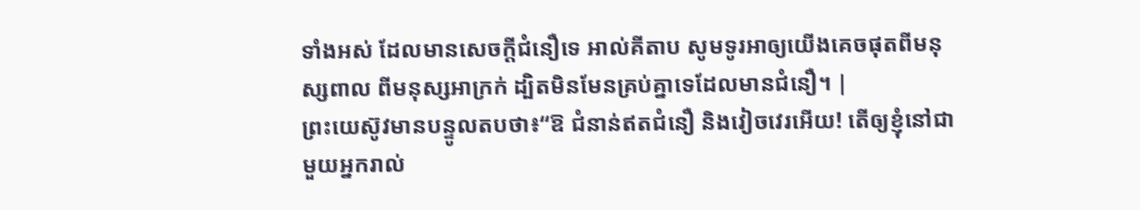ទាំងអស់ ដែលមានសេចក្ដីជំនឿទេ អាល់គីតាប សូមទូរអាឲ្យយើងគេចផុតពីមនុស្សពាល ពីមនុស្សអាក្រក់ ដ្បិតមិនមែនគ្រប់គ្នាទេដែលមានជំនឿ។ |
ព្រះយេស៊ូវមានបន្ទូលតបថា៖“ឱ ជំនាន់ឥតជំនឿ និងវៀចវេរអើយ! តើឲ្យខ្ញុំនៅជាមួយអ្នករាល់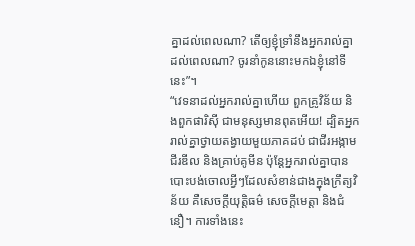គ្នាដល់ពេលណា? តើឲ្យខ្ញុំទ្រាំនឹងអ្នករាល់គ្នាដល់ពេលណា? ចូរនាំកូននោះមកឯខ្ញុំនៅទីនេះ”។
“វេទនាដល់អ្នករាល់គ្នាហើយ ពួកគ្រូវិន័យ និងពួកផារិស៊ី ជាមនុស្សមានពុតអើយ! ដ្បិតអ្នករាល់គ្នាថ្វាយតង្វាយមួយភាគដប់ ជាជីរអង្កាម ជីរឌីល និងគ្រាប់គូមីន ប៉ុន្តែអ្នករាល់គ្នាបានបោះបង់ចោលអ្វីៗដែលសំខាន់ជាងក្នុងក្រឹត្យវិន័យ គឺសេចក្ដីយុត្តិធម៌ សេចក្ដីមេត្តា និងជំនឿ។ ការទាំងនេះ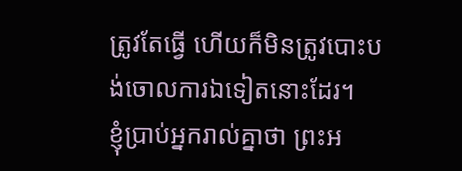ត្រូវតែធ្វើ ហើយក៏មិនត្រូវបោះបង់ចោលការឯទៀតនោះដែរ។
ខ្ញុំប្រាប់អ្នករាល់គ្នាថា ព្រះអ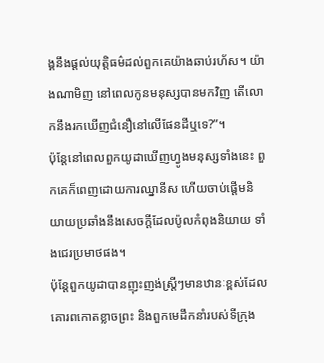ង្គនឹងផ្ដល់យុត្តិធម៌ដល់ពួកគេយ៉ាងឆាប់រហ័ស។ យ៉ាងណាមិញ នៅពេលកូនមនុស្សបានមកវិញ តើលោកនឹងរកឃើញជំនឿនៅលើផែនដីឬទេ?”។
ប៉ុន្តែនៅពេលពួកយូដាឃើញហ្វូងមនុស្សទាំងនេះ ពួកគេក៏ពេញដោយការឈ្នានីស ហើយចាប់ផ្ដើមនិយាយប្រឆាំងនឹងសេចក្ដីដែលប៉ូលកំពុងនិយាយ ទាំងជេរប្រមាថផង។
ប៉ុន្តែពួកយូដាបានញុះញង់ស្ត្រីៗមានឋានៈខ្ពស់ដែលគោរពកោតខ្លាចព្រះ និងពួកមេដឹកនាំរបស់ទីក្រុង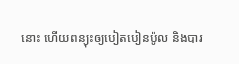នោះ ហើយពន្យុះឲ្យបៀតបៀនប៉ូល និងបារ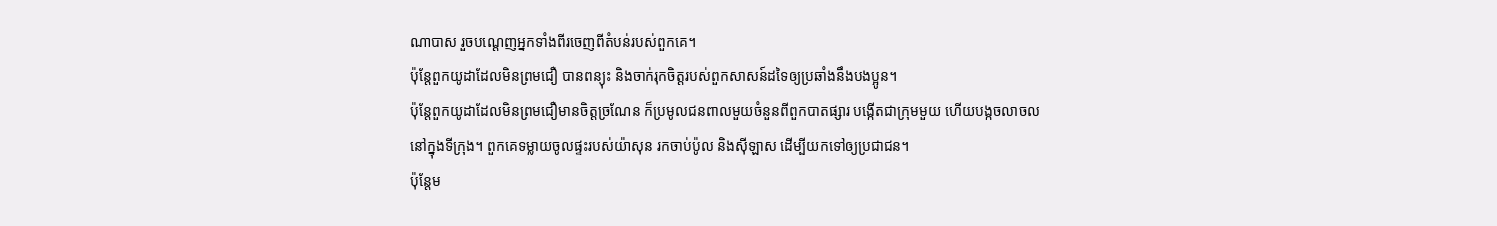ណាបាស រួចបណ្ដេញអ្នកទាំងពីរចេញពីតំបន់របស់ពួកគេ។
ប៉ុន្តែពួកយូដាដែលមិនព្រមជឿ បានពន្យុះ និងចាក់រុកចិត្តរបស់ពួកសាសន៍ដទៃឲ្យប្រឆាំងនឹងបងប្អូន។
ប៉ុន្តែពួកយូដាដែលមិនព្រមជឿមានចិត្តច្រណែន ក៏ប្រមូលជនពាលមួយចំនួនពីពួកបាតផ្សារ បង្កើតជាក្រុមមួយ ហើយបង្កចលាចលនៅក្នុងទីក្រុង។ ពួកគេទម្លាយចូលផ្ទះរបស់យ៉ាសុន រកចាប់ប៉ូល និងស៊ីឡាស ដើម្បីយកទៅឲ្យប្រជាជន។
ប៉ុន្តែម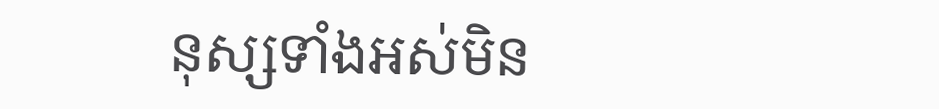នុស្សទាំងអស់មិន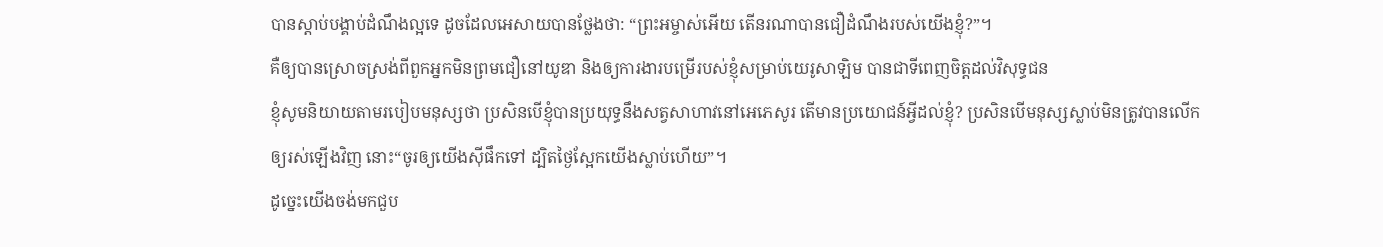បានស្ដាប់បង្គាប់ដំណឹងល្អទេ ដូចដែលអេសាយបានថ្លែងថា: “ព្រះអម្ចាស់អើយ តើនរណាបានជឿដំណឹងរបស់យើងខ្ញុំ?”។
គឺឲ្យបានស្រោចស្រង់ពីពួកអ្នកមិនព្រមជឿនៅយូឌា និងឲ្យការងារបម្រើរបស់ខ្ញុំសម្រាប់យេរូសាឡិម បានជាទីពេញចិត្តដល់វិសុទ្ធជន
ខ្ញុំសូមនិយាយតាមរបៀបមនុស្សថា ប្រសិនបើខ្ញុំបានប្រយុទ្ធនឹងសត្វសាហាវនៅអេភេសូរ តើមានប្រយោជន៍អ្វីដល់ខ្ញុំ? ប្រសិនបើមនុស្សស្លាប់មិនត្រូវបានលើកឲ្យរស់ឡើងវិញ នោះ“ចូរឲ្យយើងស៊ីផឹកទៅ ដ្បិតថ្ងៃស្អែកយើងស្លាប់ហើយ”។
ដូច្នេះយើងចង់មកជួប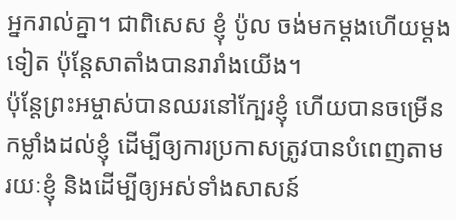អ្នករាល់គ្នា។ ជាពិសេស ខ្ញុំ ប៉ូល ចង់មកម្ដងហើយម្ដងទៀត ប៉ុន្តែសាតាំងបានរារាំងយើង។
ប៉ុន្តែព្រះអម្ចាស់បានឈរនៅក្បែរខ្ញុំ ហើយបានចម្រើនកម្លាំងដល់ខ្ញុំ ដើម្បីឲ្យការប្រកាសត្រូវបានបំពេញតាមរយៈខ្ញុំ និងដើម្បីឲ្យអស់ទាំងសាសន៍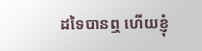ដទៃបានឮ ហើយខ្ញុំ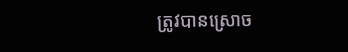ត្រូវបានស្រោច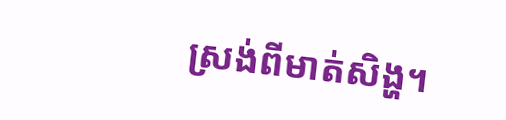ស្រង់ពីមាត់សិង្ហ។